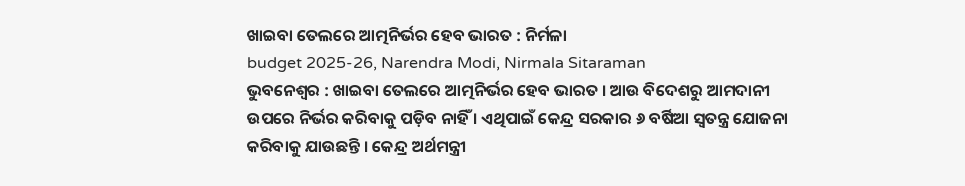ଖାଇବା ତେଲରେ ଆତ୍ମନିର୍ଭର ହେବ ଭାରତ : ନିର୍ମଳା
budget 2025-26, Narendra Modi, Nirmala Sitaraman
ଭୁବନେଶ୍ୱର : ଖାଇବା ତେଲରେ ଆତ୍ମନିର୍ଭର ହେବ ଭାରତ । ଆଉ ବିଦେଶରୁ ଆମଦାନୀ ଉପରେ ନିର୍ଭର କରିବାକୁ ପଡ଼ିବ ନାହିଁ । ଏଥିପାଇଁ କେନ୍ଦ୍ର ସରକାର ୬ ବର୍ଷିଆ ସ୍ୱତନ୍ତ୍ର ଯୋଜନା କରିବାକୁ ଯାଉଛନ୍ତି । କେନ୍ଦ୍ର ଅର୍ଥମନ୍ତ୍ରୀ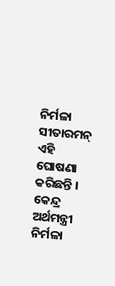ନିର୍ମଳା ସୀତାରମନ୍ ଏହି ଘୋଷଣା କରିଛନ୍ତି ।
କେନ୍ଦ୍ର ଅର୍ଥମନ୍ତ୍ରୀ ନିର୍ମଳା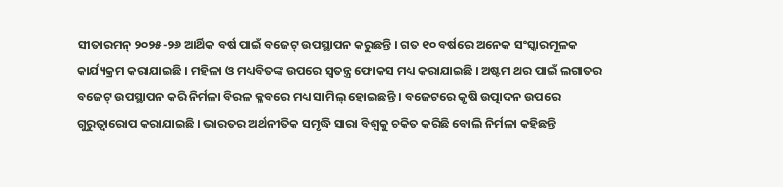ସୀତାରମନ୍ ୨୦୨୫-୨୬ ଆର୍ଥିକ ବର୍ଷ ପାଇଁ ବଜେଟ୍ ଉପସ୍ଥାପନ କରୁଛନ୍ତି । ଗତ ୧୦ ବର୍ଷରେ ଅନେକ ସଂସ୍କାରମୂଳକ କାର୍ଯ୍ୟକ୍ରମ କରାଯାଇଛି । ମହିଳା ଓ ମଧ୍ୟବିତଙ୍କ ଉପରେ ସ୍ୱତନ୍ତ୍ର ଫୋକସ ମଧ୍ୟ କରାଯାଇଛି । ଅଷ୍ଟମ ଥର ପାଇଁ ଲଗାତର ବଜେଟ୍ ଉପସ୍ଥାପନ କରି ନିର୍ମଳା ବିରଳ କ୍ଳବରେ ମଧ୍ୟ ସାମିଲ୍ ହୋଇଛନ୍ତି । ବଜେଟରେ କୃଷି ଉତ୍ପାଦନ ଉପରେ ଗୁରୁତ୍ୱାରୋପ କରାଯାଇଛି । ଭାରତର ଅର୍ଥନୀତିକ ସମୃଦ୍ଧି ସାରା ବିଶ୍ୱକୁ ଚକିତ କରିଛି ବୋଲି ନିର୍ମଳା କହିଛନ୍ତି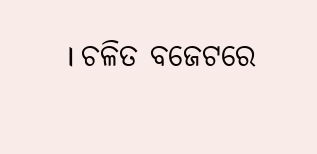। ଚଳିତ ବଜେଟରେ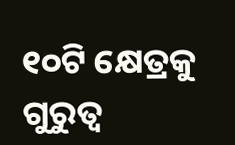୧୦ଟି କ୍ଷେତ୍ରକୁ ଗୁରୁତ୍ୱ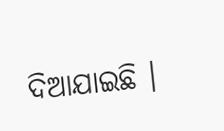ଦିଆଯାଇଛି ।